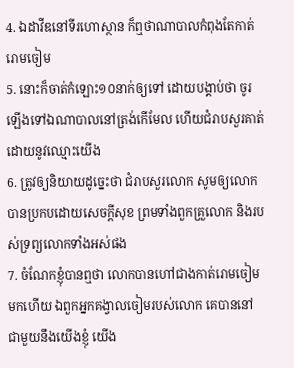4. ឯដាវីឌនៅទីរហោស្ថាន ក៏ឮថាណាបាលកំពុងតែកាត់រោមចៀម
5. នោះក៏ចាត់កំឡោះ១០នាក់ឲ្យទៅ ដោយបង្គាប់ថា ចូរឡើងទៅឯណាបាលនៅត្រង់កើមែល ហើយជំរាបសួរគាត់ ដោយនូវឈ្មោះយើង
6. ត្រូវឲ្យនិយាយដូច្នេះថា ជំរាបសួរលោក សូមឲ្យលោកបានប្រកបដោយសេចក្តីសុខ ព្រមទាំងពួកគ្រួលោក និងរបស់ទ្រព្យលោកទាំងអស់ផង
7. ចំណែកខ្ញុំបានឮថា លោកបានហៅជាងកាត់រោមចៀមមកហើយ ឯពួកអ្នកគង្វាលចៀមរបស់លោក គេបាននៅជាមួយនឹងយើងខ្ញុំ យើង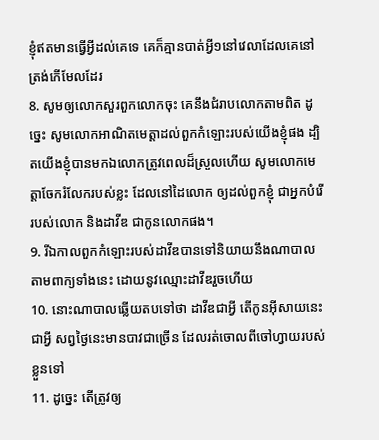ខ្ញុំឥតមានធ្វើអ្វីដល់គេទេ គេក៏គ្មានបាត់អ្វី១នៅវេលាដែលគេនៅត្រង់កើមែលដែរ
8. សូមឲ្យលោកសួរពួកលោកចុះ គេនឹងជំរាបលោកតាមពិត ដូច្នេះ សូមលោកអាណិតមេត្តាដល់ពួកកំឡោះរបស់យើងខ្ញុំផង ដ្បិតយើងខ្ញុំបានមកឯលោកត្រូវពេលដ៏ស្រួលហើយ សូមលោកមេត្តាចែករំលែករបស់ខ្លះ ដែលនៅដៃលោក ឲ្យដល់ពួកខ្ញុំ ជាអ្នកបំរើរបស់លោក និងដាវីឌ ជាកូនលោកផង។
9. រីឯកាលពួកកំឡោះរបស់ដាវីឌបានទៅនិយាយនឹងណាបាល តាមពាក្យទាំងនេះ ដោយនូវឈ្មោះដាវីឌរួចហើយ
10. នោះណាបាលឆ្លើយតបទៅថា ដាវីឌជាអ្វី តើកូនអ៊ីសាយនេះជាអ្វី សព្វថ្ងៃនេះមានបាវជាច្រើន ដែលរត់ចោលពីចៅហ្វាយរបស់ខ្លួនទៅ
11. ដូច្នេះ តើត្រូវឲ្យ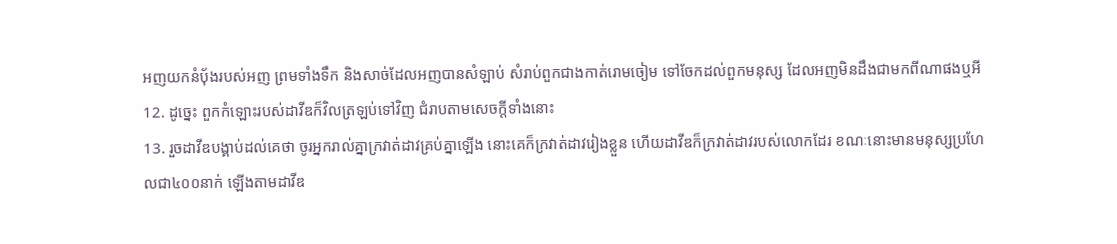អញយកនំបុ័ងរបស់អញ ព្រមទាំងទឹក និងសាច់ដែលអញបានសំឡាប់ សំរាប់ពួកជាងកាត់រោមចៀម ទៅចែកដល់ពួកមនុស្ស ដែលអញមិនដឹងជាមកពីណាផងឬអី
12. ដូច្នេះ ពួកកំឡោះរបស់ដាវីឌក៏វិលត្រឡប់ទៅវិញ ជំរាបតាមសេចក្តីទាំងនោះ
13. រួចដាវីឌបង្គាប់ដល់គេថា ចូរអ្នករាល់គ្នាក្រវាត់ដាវគ្រប់គ្នាឡើង នោះគេក៏ក្រវាត់ដាវរៀងខ្លួន ហើយដាវីឌក៏ក្រវាត់ដាវរបស់លោកដែរ ខណៈនោះមានមនុស្សប្រហែលជា៤០០នាក់ ឡើងតាមដាវីឌ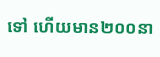ទៅ ហើយមាន២០០នា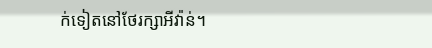ក់ទៀតនៅថែរក្សាអីវ៉ាន់។